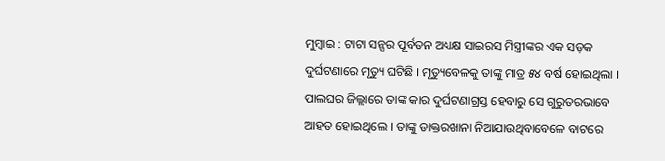ମୁମ୍ବାଇ : ଟାଟା ସନ୍ସର ପୂର୍ବତନ ଅଧ୍ୟକ୍ଷ ସାଇରସ ମିସ୍ତ୍ରୀଙ୍କର ଏକ ସଡ଼କ ଦୁର୍ଘଟଣାରେ ମୃତ୍ୟୁ ଘଟିଛି । ମୃତ୍ୟୁବେଳକୁ ତାଙ୍କୁ ମାତ୍ର ୫୪ ବର୍ଷ ହୋଇଥିଲା । ପାଲଘର ଜିଲ୍ଲାରେ ତାଙ୍କ କାର ଦୁର୍ଘଟଣାଗ୍ରସ୍ତ ହେବାରୁ ସେ ଗୁରୁତରଭାବେ ଆହତ ହୋଇଥିଲେ । ତାଙ୍କୁ ଡାକ୍ତରଖାନା ନିଆଯାଉଥିବାବେଳେ ବାଟରେ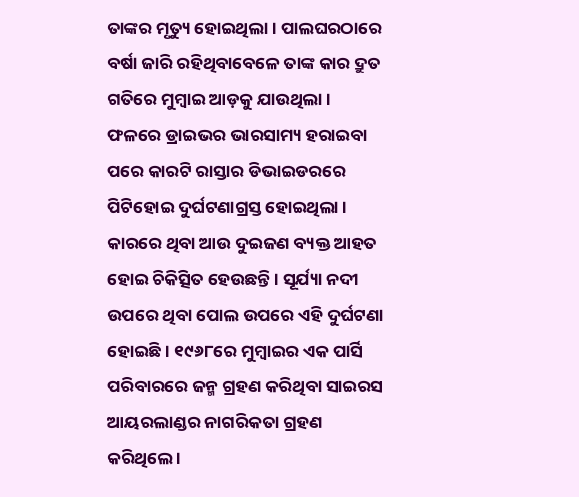ତାଙ୍କର ମୃତ୍ୟୁ ହୋଇଥିଲା । ପାଲଘରଠାରେ ବର୍ଷା ଜାରି ରହିଥିବାବେଳେ ତାଙ୍କ କାର ଦ୍ରୁତ ଗତିରେ ମୁମ୍ବାଇ ଆଡ଼କୁ ଯାଉଥିଲା । ଫଳରେ ଡ୍ରାଇଭର ଭାରସାମ୍ୟ ହରାଇବା ପରେ କାରଟି ରାସ୍ତାର ଡିଭାଇଡରରେ ପିଟିହୋଇ ଦୁର୍ଘଟଣାଗ୍ରସ୍ତ ହୋଇଥିଲା । କାରରେ ଥିବା ଆଉ ଦୁଇଜଣ ବ୍ୟକ୍ତ ଆହତ ହୋଇ ଚିକିତ୍ସିତ ହେଉଛନ୍ତି । ସୂର୍ଯ୍ୟା ନଦୀ ଉପରେ ଥିବା ପୋଲ ଉପରେ ଏହି ଦୁର୍ଘଟଣା ହୋଇଛି । ୧୯୬୮ରେ ମୁମ୍ବାଇର ଏକ ପାର୍ସି ପରିବାରରେ ଜନ୍ମ ଗ୍ରହଣ କରିଥିବା ସାଇରସ ଆୟରଲାଣ୍ଡର ନାଗରିକତା ଗ୍ରହଣ କରିଥିଲେ ।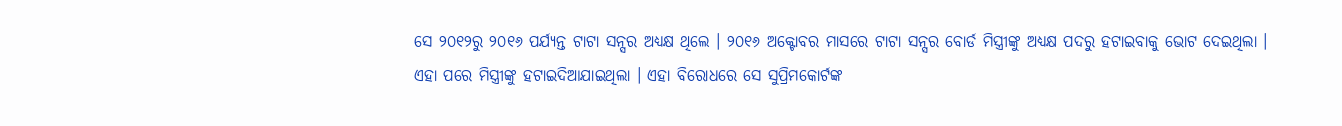ସେ ୨୦୧୨ରୁ ୨୦୧୬ ପର୍ଯ୍ୟନ୍ତ ଟାଟା ସନ୍ସର ଅଧ୍ୟକ୍ଷ ଥିଲେ । ୨୦୧୬ ଅକ୍ଟୋବର ମାସରେ ଟାଟା ସନ୍ସର ବୋର୍ଡ ମିସ୍ତ୍ରୀଙ୍କୁ ଅଧ୍ୟକ୍ଷ ପଦରୁ ହଟାଇବାକୁ ଭୋଟ ଦେଇଥିଲା । ଏହା ପରେ ମିସ୍ତ୍ରୀଙ୍କୁ ହଟାଇଦିଆଯାଇଥିଲା । ଏହା ବିରୋଧରେ ସେ ସୁପ୍ରିମକୋର୍ଟଙ୍କ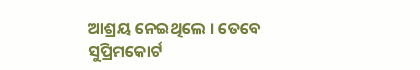ଆଶ୍ରୟ ନେଇଥିଲେ । ତେବେ ସୁପ୍ରିମକୋର୍ଟ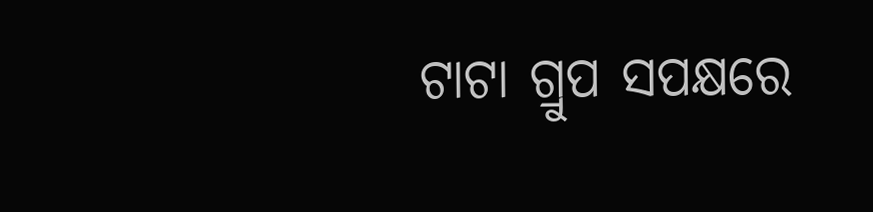ଟାଟା ଗ୍ରୁପ ସପକ୍ଷରେ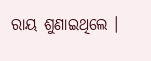ରାୟ ଶୁଣାଇଥିଲେ ।